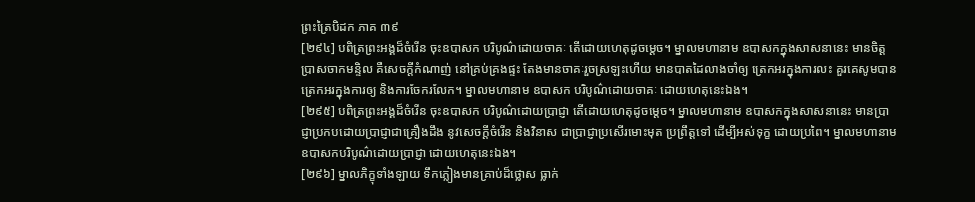ព្រះត្រៃបិដក ភាគ ៣៩
[២៩៤] បពិត្រព្រះអង្គដ៏ចំរើន ចុះឧបាសក បរិបូណ៌ដោយចាគៈ តើដោយហេតុដូចម្ដេច។ ម្នាលមហានាម ឧបាសកក្នុងសាសនានេះ មានចិត្តប្រាសចាកមន្ទិល គឺសេចក្ដីកំណាញ់ នៅគ្រប់គ្រងផ្ទះ តែងមានចាគៈរួចស្រឡះហើយ មានបាតដៃលាងចាំឲ្យ ត្រេកអរក្នុងការលះ គួរគេសូមបាន ត្រេកអរក្នុងការឲ្យ និងការចែករលែក។ ម្នាលមហានាម ឧបាសក បរិបូណ៌ដោយចាគៈ ដោយហេតុនេះឯង។
[២៩៥] បពិត្រព្រះអង្គដ៏ចំរើន ចុះឧបាសក បរិបូណ៌ដោយប្រាជ្ញា តើដោយហេតុដូចម្ដេច។ ម្នាលមហានាម ឧបាសកក្នុងសាសនានេះ មានប្រាជ្ញាប្រកបដោយប្រាជ្ញាជាគ្រឿងដឹង នូវសេចក្ដីចំរើន និងវិនាស ជាប្រាជ្ញាប្រសើរមោះមុត ប្រព្រឹត្តទៅ ដើម្បីអស់ទុក្ខ ដោយប្រពៃ។ ម្នាលមហានាម ឧបាសកបរិបូណ៌ដោយប្រាជ្ញា ដោយហេតុនេះឯង។
[២៩៦] ម្នាលភិក្ខុទាំងឡាយ ទឹកភ្លៀងមានគ្រាប់ដ៏ថ្លោស ធ្លាក់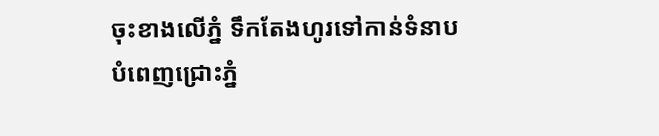ចុះខាងលើភ្នំ ទឹកតែងហូរទៅកាន់ទំនាប បំពេញជ្រោះភ្នំ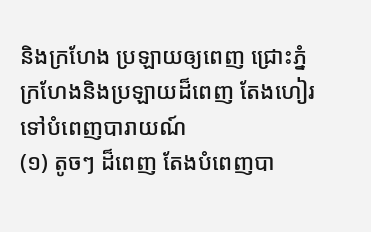និងក្រហែង ប្រឡាយឲ្យពេញ ជ្រោះភ្នំ ក្រហែងនិងប្រឡាយដ៏ពេញ តែងហៀរទៅបំពេញបារាយណ៍
(១) តូចៗ ដ៏ពេញ តែងបំពេញបា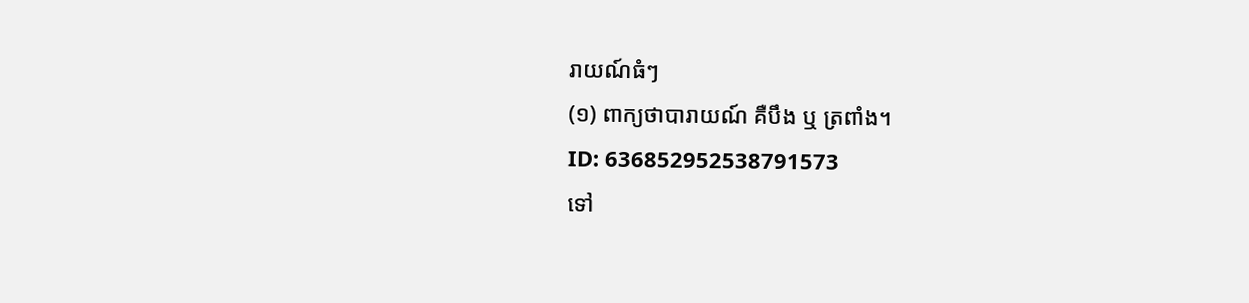រាយណ៍ធំៗ
(១) ពាក្យថាបារាយណ៍ គឺបឹង ឬ ត្រពាំង។
ID: 636852952538791573
ទៅ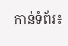កាន់ទំព័រ៖